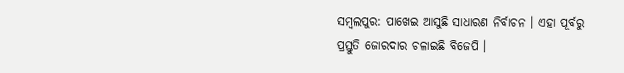ସମ୍ବଲପୁର: ପାଖେଇ ଆସୁଛି ସାଧାରଣ ନିର୍ବାଚନ । ଏହା ପୂର୍ବରୁ ପ୍ରସ୍ତୁତି ଜୋରଦାର ଚଳାଇଛି ବିଜେପି ।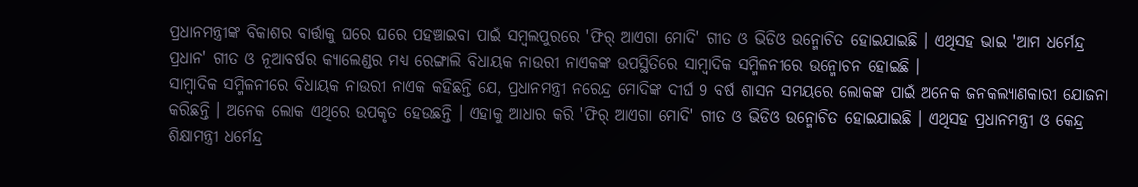ପ୍ରଧାନମନ୍ତ୍ରୀଙ୍କ ବିକାଶର ବାର୍ତ୍ତାକୁ ଘରେ ଘରେ ପହଞ୍ଚାଇବା ପାଇଁ ସମ୍ବଲପୁରରେ 'ଫିର୍ ଆଏଗା ମୋଦି' ଗୀତ ଓ ଭିଡିଓ ଉନ୍ମୋଚିତ ହୋଇଯାଇଛି । ଏଥିସହ ଭାଇ 'ଆମ ଧର୍ମେନ୍ଦ୍ର ପ୍ରଧାନ' ଗୀତ ଓ ନୂଆବର୍ଷର କ୍ୟାଲେଣ୍ଡର ମଧ୍ୟ ରେଙ୍ଗାଲି ବିଧାୟକ ନାଉରୀ ନାଏକଙ୍କ ଉପସ୍ଥିତିରେ ସାମ୍ବାଦିକ ସମ୍ମିଳନୀରେ ଉନ୍ମୋଚନ ହୋଇଛି ।
ସାମ୍ବାଦିକ ସମ୍ମିଳନୀରେ ବିଧାୟକ ନାଉରୀ ନାଏକ କହିଛନ୍ତି ଯେ, ପ୍ରଧାନମନ୍ତ୍ରୀ ନରେନ୍ଦ୍ର ମୋଦିଙ୍କ ଦୀର୍ଘ 9 ବର୍ଷ ଶାସନ ସମୟରେ ଲୋକଙ୍କ ପାଇଁ ଅନେକ ଜନକଲ୍ୟାଣକାରୀ ଯୋଜନା କରିଛନ୍ତି । ଅନେକ ଲୋକ ଏଥିରେ ଉପକୃତ ହେଉଛନ୍ତି । ଏହାକୁ ଆଧାର କରି 'ଫିର୍ ଆଏଗା ମୋଦି' ଗୀତ ଓ ଭିଡିଓ ଉନ୍ମୋଚିତ ହୋଇଯାଇଛି । ଏଥିସହ ପ୍ରଧାନମନ୍ତ୍ରୀ ଓ କେନ୍ଦ୍ର ଶିକ୍ଷାମନ୍ତ୍ରୀ ଧର୍ମେନ୍ଦ୍ର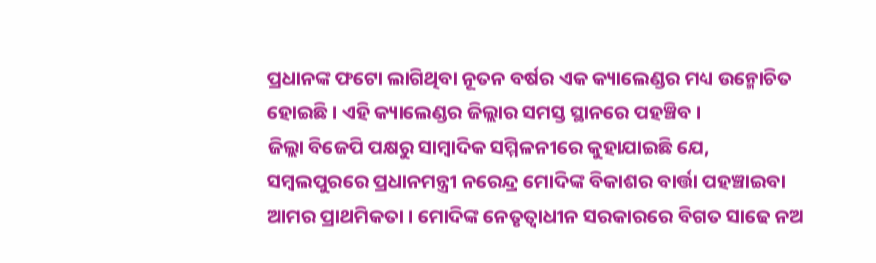ପ୍ରଧାନଙ୍କ ଫଟୋ ଲାଗିଥିବା ନୂତନ ବର୍ଷର ଏକ କ୍ୟାଲେଣ୍ଡର ମଧ୍ୟ ଉନ୍ମୋଚିତ ହୋଇଛି । ଏହି କ୍ୟାଲେଣ୍ଡର ଜିଲ୍ଲାର ସମସ୍ତ ସ୍ଥାନରେ ପହଞ୍ଚିବ ।
ଜିଲ୍ଲା ବିଜେପି ପକ୍ଷରୁ ସାମ୍ବାଦିକ ସମ୍ମିଳନୀରେ କୁହାଯାଇଛି ଯେ, ସମ୍ବଲପୁରରେ ପ୍ରଧାନମନ୍ତ୍ରୀ ନରେନ୍ଦ୍ର ମୋଦିଙ୍କ ବିକାଶର ବାର୍ତ୍ତା ପହଞ୍ଚାଇବା ଆମର ପ୍ରାଥମିକତା । ମୋଦିଙ୍କ ନେତୃତ୍ୱାଧୀନ ସରକାରରେ ବିଗତ ସାଢେ ନଅ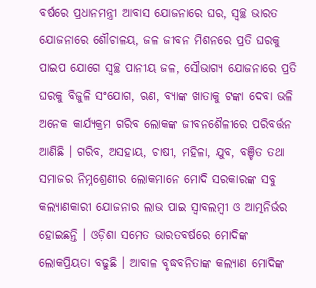ବର୍ଷରେ ପ୍ରଧାନମନ୍ତ୍ରୀ ଆବାସ ଯୋଜନାରେ ଘର, ସ୍ୱଚ୍ଛ ଭାରତ ଯୋଜନାରେ ଶୌଚାଳୟ, ଜଳ ଜୀବନ ମିଶନରେ ପ୍ରତି ଘରକୁ ପାଇପ ଯୋଗେ ସ୍ୱଚ୍ଛ ପାନୀୟ ଜଳ, ସୌଭାଗ୍ୟ ଯୋଜନାରେ ପ୍ରତି ଘରକୁ ବିଜୁଳି ସଂଯୋଗ, ଋଣ, ବ୍ୟାଙ୍କ ଖାତାକୁ ଟଙ୍କା ଦେବା ଭଳି ଅନେକ କାର୍ଯ୍ୟକ୍ରମ ଗରିବ ଲୋକଙ୍କ ଜୀବନଶୈଳୀରେ ପରିବର୍ତ୍ତନ ଆଣିଛି । ଗରିବ, ଅସହାୟ, ଚାଷୀ, ମହିଳା, ଯୁବ, ବଞ୍ଚିତ ତଥା ସମାଜର ନିମ୍ନଶ୍ରେଣୀର ଲୋକମାନେ ମୋଦି ସରକାରଙ୍କ ସବୁ କଲ୍ୟାଣକାରୀ ଯୋଜନାର ଲାଭ ପାଇ ସ୍ୱାବଲମ୍ବୀ ଓ ଆତ୍ମନିର୍ଭର ହୋଇଛନ୍ତି । ଓଡ଼ିଶା ସମେତ ଭାରତବର୍ଷରେ ମୋଦିଙ୍କ ଲୋକପ୍ରିୟତା ବଢୁଛି । ଆବାଳ ବୃଦ୍ଧବନିତାଙ୍କ କଲ୍ୟାଣ ମୋଦିଙ୍କ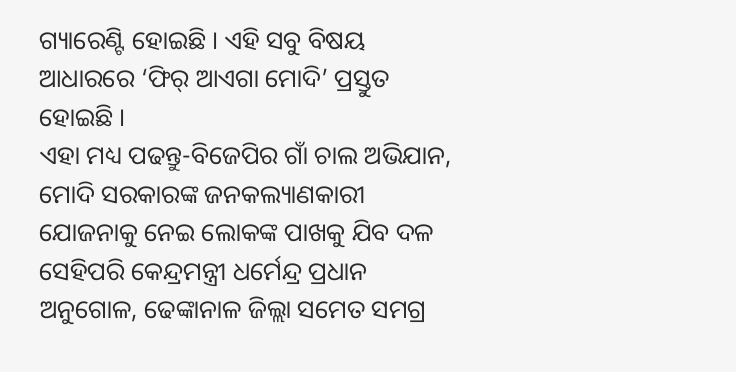ଗ୍ୟାରେଣ୍ଟି ହୋଇଛି । ଏହି ସବୁ ବିଷୟ ଆଧାରରେ ‘ଫିର୍ ଆଏଗା ମୋଦି’ ପ୍ରସ୍ତୁତ ହୋଇଛି ।
ଏହା ମଧ୍ୟ ପଢନ୍ତୁ-ବିଜେପିର ଗାଁ ଚାଲ ଅଭିଯାନ, ମୋଦି ସରକାରଙ୍କ ଜନକଲ୍ୟାଣକାରୀ ଯୋଜନାକୁ ନେଇ ଲୋକଙ୍କ ପାଖକୁ ଯିବ ଦଳ
ସେହିପରି କେନ୍ଦ୍ରମନ୍ତ୍ରୀ ଧର୍ମେନ୍ଦ୍ର ପ୍ରଧାନ ଅନୁଗୋଳ, ଢେଙ୍କାନାଳ ଜିଲ୍ଲା ସମେତ ସମଗ୍ର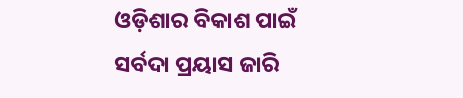ଓଡ଼ିଶାର ବିକାଶ ପାଇଁ ସର୍ବଦା ପ୍ରୟାସ ଜାରି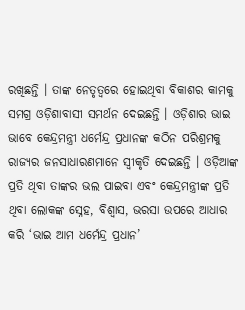ରଖିଛନ୍ତି । ତାଙ୍କ ନେତୃତ୍ୱରେ ହୋଇଥିବା ବିକାଶର କାମକୁ ସମଗ୍ର ଓଡ଼ିଶାବାସୀ ସମର୍ଥନ ଦେଇଛନ୍ତି । ଓଡ଼ିଶାର ଭାଇ ଭାବେ କେନ୍ଦ୍ରମନ୍ତ୍ରୀ ଧର୍ମେନ୍ଦ୍ର ପ୍ରଧାନଙ୍କ କଠିନ ପରିଶ୍ରମକୁ ରାଜ୍ୟର ଜନସାଧାରଣମାନେ ସ୍ୱୀକୃତି ଦେଇଛନ୍ତି । ଓଡ଼ିଆଙ୍କ ପ୍ରତି ଥିବା ତାଙ୍କର ଭଲ ପାଇବା ଏବଂ କେନ୍ଦ୍ରମନ୍ତ୍ରୀଙ୍କ ପ୍ରତି ଥିବା ଲୋକଙ୍କ ସ୍ନେହ, ବିଶ୍ୱାସ, ଭରସା ଉପରେ ଆଧାର କରି ‘ଭାଇ ଆମ ଧର୍ମେନ୍ଦ୍ର ପ୍ରଧାନ’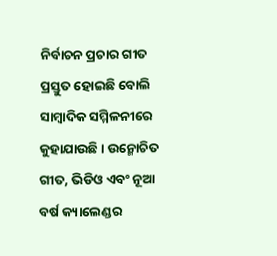ନିର୍ବାଚନ ପ୍ରଚାର ଗୀତ ପ୍ରସ୍ତୁତ ହୋଇଛି ବୋଲି ସାମ୍ବାଦିକ ସମ୍ମିଳନୀରେ କୁହାଯାଉଛି । ଉନ୍ମୋଚିତ ଗୀତ, ଭିଡିଓ ଏବଂ ନୂଆ ବର୍ଷ କ୍ୟାଲେଣ୍ଡର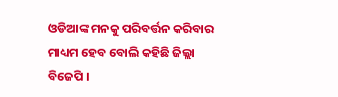ଓଡିଆଙ୍କ ମନକୁ ପରିବର୍ତ୍ତନ କରିବାର ମାଧ୍ୟମ ହେବ ବୋଲି କହିଛି ଜିଲ୍ଲା ବିଜେପି ।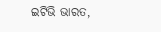ଇଟିଭି ଭାରତ,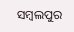ସମ୍ବଲପୁର